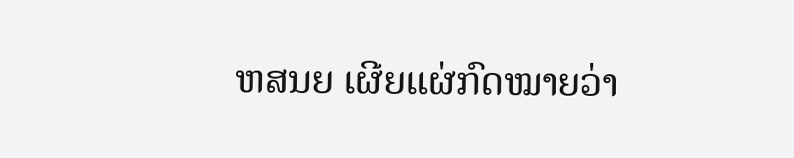ຫສນຍ ເຜີຍແຜ່ກົດໝາຍວ່າ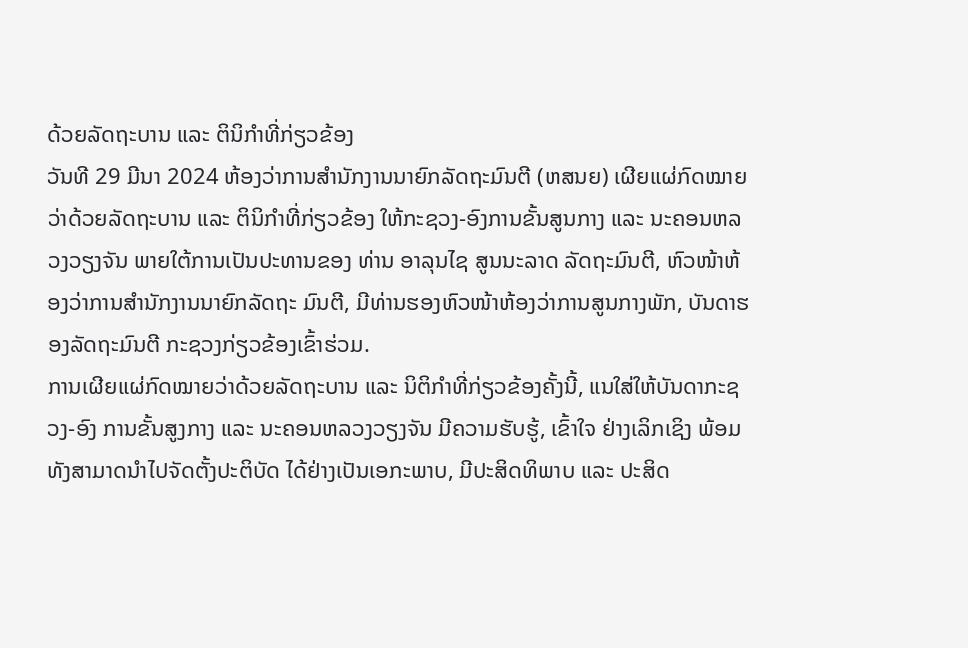ດ້ວຍລັດຖະບານ ແລະ ຕິນິກຳທີ່ກ່ຽວຂ້ອງ
ວັນທີ 29 ມີນາ 2024 ຫ້ອງວ່າການສໍານັກງານນາຍົກລັດຖະມົນຕີ (ຫສນຍ) ເຜີຍແຜ່ກົດໝາຍວ່າດ້ວຍລັດຖະບານ ແລະ ຕິນິກຳທີ່ກ່ຽວຂ້ອງ ໃຫ້ກະຊວງ-ອົງການຂັ້ນສູນກາງ ແລະ ນະຄອນຫລວງວຽງຈັນ ພາຍໃຕ້ການເປັນປະທານຂອງ ທ່ານ ອາລຸນໄຊ ສູນນະລາດ ລັດຖະມົນຕີ, ຫົວໜ້າຫ້ອງວ່າການສຳນັກງານນາຍົກລັດຖະ ມົນຕີ, ມີທ່ານຮອງຫົວໜ້າຫ້ອງວ່າການສູນກາງພັກ, ບັນດາຮອງລັດຖະມົນຕີ ກະຊວງກ່ຽວຂ້ອງເຂົ້າຮ່ວມ.
ການເຜີຍແຜ່ກົດໝາຍວ່າດ້ວຍລັດຖະບານ ແລະ ນິຕິກຳທີ່ກ່ຽວຂ້ອງຄັ້ງນີ້, ແນໃສ່ໃຫ້ບັນດາກະຊວງ-ອົງ ການຂັ້ນສູງກາງ ແລະ ນະຄອນຫລວງວຽງຈັນ ມີຄວາມຮັບຮູ້, ເຂົ້າໃຈ ຢ່າງເລິກເຊິງ ພ້ອມທັງສາມາດນໍາໄປຈັດຕັ້ງປະຕິບັດ ໄດ້ຢ່າງເປັນເອກະພາບ, ມີປະສິດທິພາບ ແລະ ປະສິດ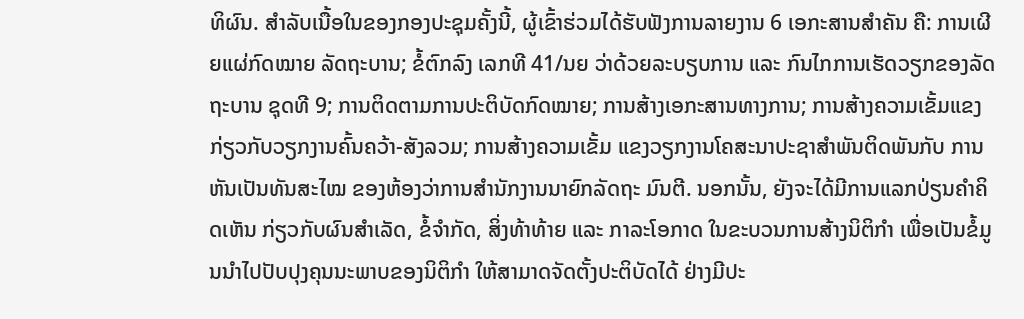ທິຜົນ. ສໍາລັບເນື້ອໃນຂອງກອງປະຊຸມຄັ້ງນີ້, ຜູ້ເຂົ້າຮ່ວມໄດ້ຮັບຟັງການລາຍງານ 6 ເອກະສານສໍາຄັນ ຄື: ການເຜີຍແຜ່ກົດໝາຍ ລັດຖະບານ; ຂໍ້ຕົກລົງ ເລກທີ 41/ນຍ ວ່າດ້ວຍລະບຽບການ ແລະ ກົນໄກການເຮັດວຽກຂອງລັດຖະບານ ຊຸດທີ 9; ການຕິດຕາມການປະຕິບັດກົດໝາຍ; ການສ້າງເອກະສານທາງການ; ການສ້າງຄວາມເຂັ້ມແຂງກ່ຽວກັບວຽກງານຄົ້ນຄວ້າ-ສັງລວມ; ການສ້າງຄວາມເຂັ້ມ ແຂງວຽກງານໂຄສະນາປະຊາສຳພັນຕິດພັນກັບ ການຫັນເປັນທັນສະໄໝ ຂອງຫ້ອງວ່າການສຳນັກງານນາຍົກລັດຖະ ມົນຕີ. ນອກນັ້ນ, ຍັງຈະໄດ້ມີການແລກປ່ຽນຄຳຄິດເຫັນ ກ່ຽວກັບຜົນສຳເລັດ, ຂໍ້ຈໍາກັດ, ສິ່ງທ້າທ້າຍ ແລະ ກາລະໂອກາດ ໃນຂະບວນການສ້າງນິຕິກຳ ເພື່ອເປັນຂໍ້ມູນນຳໄປປັບປຸງຄຸນນະພາບຂອງນິຕິກຳ ໃຫ້ສາມາດຈັດຕັ້ງປະຕິບັດໄດ້ ຢ່າງມີປະ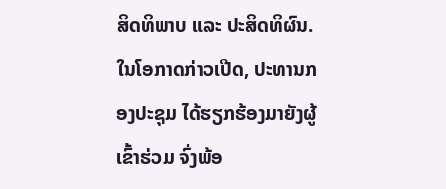ສິດທິພາບ ແລະ ປະສິດທິຜົນ.
ໃນໂອກາດກ່າວເປີດ, ປະທານກອງປະຊຸມ ໄດ້ຮຽກຮ້ອງມາຍັງຜູ້ເຂົ້າຮ່ວມ ຈົ່ງພ້ອ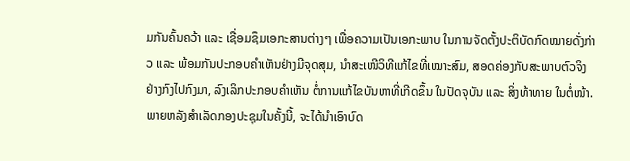ມກັນຄົ້ນຄວ້າ ແລະ ເຊື່ອມຊຶມເອກະສານຕ່າງໆ ເພື່ອຄວາມເປັນເອກະພາບ ໃນການຈັດຕັ້ງປະຕິບັດກົດໝາຍດັ່ງກ່າວ ແລະ ພ້ອມກັນປະກອບຄຳເຫັນຢ່າງມີຈຸດສຸມ, ນຳສະເໜີວິທີແກ້ໄຂທີ່ເໝາະສົມ, ສອດຄ່ອງກັບສະພາບຕົວຈິງ ຢ່າງກົງໄປກົງມາ, ລົງເລິກປະກອບຄຳເຫັນ ຕໍ່ການແກ້ໄຂບັນຫາທີ່ເກີດຂຶ້ນ ໃນປັດຈຸບັນ ແລະ ສິ່ງທ້າທາຍ ໃນຕໍ່ໜ້າ. ພາຍຫລັງສຳເລັດກອງປະຊຸມໃນຄັ້ງນີ້, ຈະໄດ້ນຳເອົາບົດ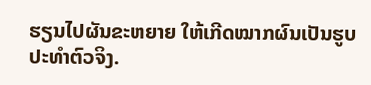ຮຽນໄປຜັນຂະຫຍາຍ ໃຫ້ເກີດໝາກຜົນເປັນຮູບປະທຳຕົວຈິງ.